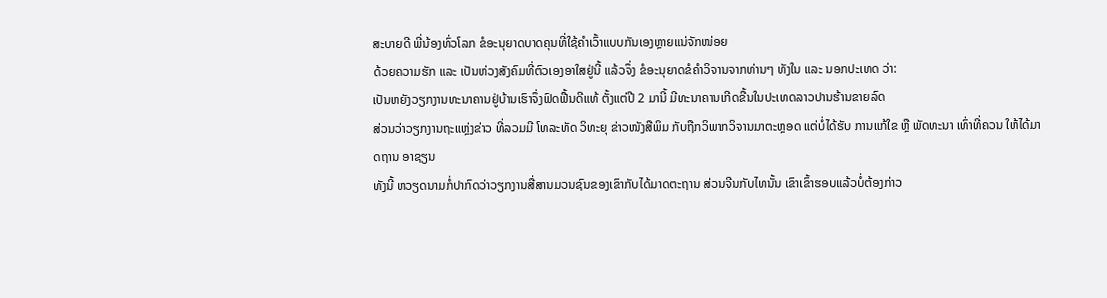ສະບາຍດີ ພີ່ນ້ອງທົ່ວໂລກ ຂໍອະນຸຍາດບາດຄຸນທີ່ໃຊ້ຄຳເວົ້າແບບກັນເອງຫຼາຍແນ່ຈັກໜ່ອຍ
ດ້ວຍຄວາມຮັກ ແລະ ເປັນຫ່ວງສັງຄົມທີ່ຕົວເອງອາໃສຢູ່ນີ້ ແລ້ວຈຶ່ງ ຂໍອະນຸຍາດຂໍຄຳວິຈານຈາກທ່ານໆ ທັງໃນ ແລະ ນອກປະເທດ ວ່າ:
ເປັນຫຍັງວຽກງານທະນາຄານຢູ່ບ້ານເຮົາຈຶ່ງຟົດຟື້ນດີແທ້ ຕັ້ງແຕ່ປີ 2 ມານີ້ ມີທະນາຄານເກີດຂື້ນໃນປະເທດລາວປານຮ້ານຂາຍລົດ
ສ່ວນວ່າວຽກງານຖະແຫຼ່ງຂ່າວ ທີ່ລວມມີ ໂທລະທັດ ວິທະຍຸ ຂ່າວໜັງສືພິມ ກັບຖືກວິພາກວິຈານມາຕະຫຼອດ ແຕ່ບໍ່ໄດ້ຮັບ ການແກ້ໃຂ ຫຼື ພັດທະນາ ເທົ່າທີ່ຄວນ ໃຫ້ໄດ້ມາດຖານ ອາຊຽນ
ທັງນີ້ ຫວຽດນາມກໍ່ປາກົດວ່າວຽກງານສື່ສານມວນຊົນຂອງເຂົາກັບໄດ້ມາດຕະຖານ ສ່ວນຈີນກັບໄທນັ້ນ ເຂົາເຂົ້າຮອບແລ້ວບໍ່ຕ້ອງກ່າວ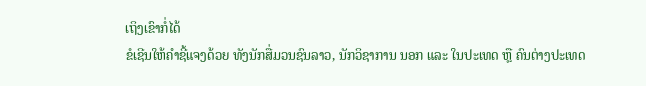ເຖິງເຂົາກໍ່ໄດ້
ຂໍເຊີນໃຫ້ຄຳຊີ້ແຈງດ້ວຍ ທັງນັກສື່ມວນຊົນລາວ, ນັກວິຊາການ ນອກ ແລະ ໃນປະເທດ ຫຼື ຄົນຕ່າງປະເທດ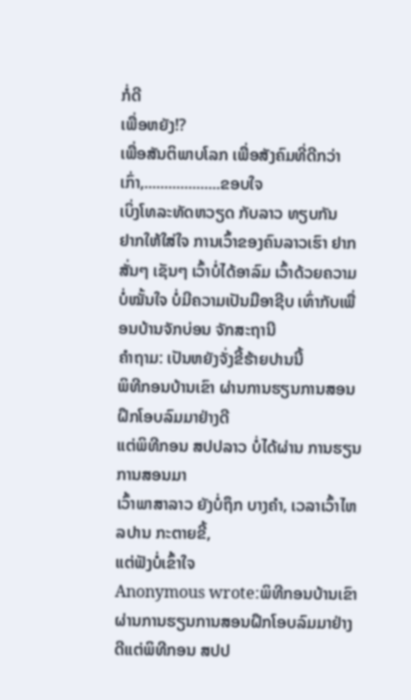ກໍ່ດີ
ເພື່ອຫຍັງ!?
ເພື່ອສັນຕິພາບໂລກ ເພື່ອສັງຄົມທີ່ດີກວ່າເກົ່າ,...................ຂອບໃຈ
ເບິ່ງໂທລະທັດຫວຽດ ກັບລາວ ທຽບກັນ
ຢາກໃຫ້ໃສ່ໃຈ ການເວົ້າຂອງຄົນລາວເຮົາ ຢາກສັ່ນໆ ເຊັນໆ ເວົ້າບໍ່ໄດ້ອາລົມ ເວົ້າດ້ວຍຄວາມບໍ່ໝັ້ນໃຈ ບໍ່ມີຄວາມເປັນມືອາຊີບ ເທົ່າກັບເພື່ອນບ້ານຈັກບ່ອນ ຈັກສະຖານີ
ຄຳຖາມ: ເປັນຫຍັງຈັ່ງຂີ້ຮ້າຍປານນີ້
ພິທີກອນບ້ານເຂົາ ຜ່ານການຮຽນການສອນຝຶກໂອບລົມມາຢ່າງດີ
ແຕ່ພິທີກອນ ສປປລາວ ບໍ່ໄດ້ຜ່ານ ການຮຽນການສອນມາ
ເວົ້າພາສາລາວ ຍັງບໍ່ຖຶກ ບາງຄຳ, ເວລາເວົ້າໄຫລປານ ກະຕາຍຂີ້,
ແຕ່ຟັງບໍ່ເຂົ້າໃຈ
Anonymous wrote:ພິທີກອນບ້ານເຂົາ ຜ່ານການຮຽນການສອນຝຶກໂອບລົມມາຢ່າງດີແຕ່ພິທີກອນ ສປປ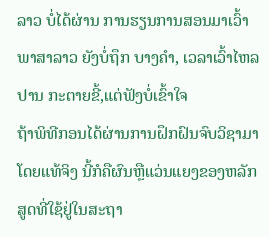ລາວ ບໍ່ໄດ້ຜ່ານ ການຮຽນການສອນມາເວົ້າພາສາລາວ ຍັງບໍ່ຖຶກ ບາງຄຳ, ເວລາເວົ້າໄຫລປານ ກະຕາຍຂີ້,ແຕ່ຟັງບໍ່ເຂົ້າໃຈ
ຖ້າພິທີກອນໄດ້ຜ່ານການຝຶກຝົນຈົບວິຊາມາໂດຍແທ້ຈິງ ນີ້ກໍຄືຜົນຫຼືແວ່ນແຍງຂອງຫລັກສູດທີ່ໃຊ້ຢູ່ໃນສະຖາ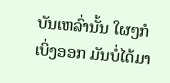ບັນເຫລົ່ານັ້ນ ໃຜໆກໍເບິ່ງອອກ ມັນບໍ່ໄດ້ມາ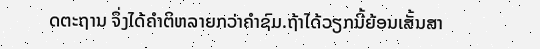ດຕະຖານ ຈຶ່ງໄດ້ຄຳຕິຫລາຍກວ່າຄຳຊົມ.ຖ້າໄດ້ວຽກນີ້ຍ້ອນເສັ້ນສາ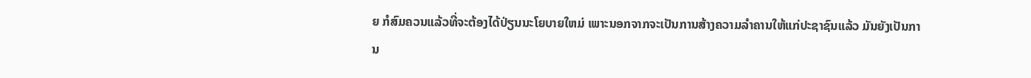ຍ ກໍສົມຄວນແລ້ວທີ່ຈະຕ້ອງໄດ້ປ່ຽນນະໂຍບາຍໃຫມ່ ເພາະນອກຈາກຈະເປັນການສ້າງຄວາມລຳຄານໃຫ້ແກ່ປະຊາຊົນແລ້ວ ມັນຍັງເປັນການ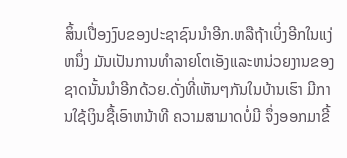ສິ້ນເປື່ອງງົບຂອງປະຊາຊົນນຳອີກ.ຫລືຖ້າເບິ່ງອີກໃນແງ່ຫນຶ່ງ ມັນເປັນການທຳລາຍໂຕເອັງແລະຫນ່ວຍງານຂອງຊາດນັ້ນນຳອີກດ້ວຍ.ດັ່ງທີ່ເຫັນໆກັນໃນບ້ານເຮົາ ມີການໃຊ້ເງິນຊື້ເອົາຫນ້າທີ ຄວາມສາມາດບໍ່ມີ ຈຶ່ງອອກມາຂີ້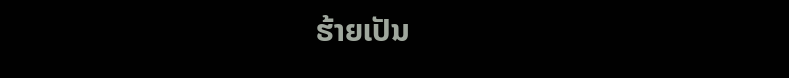ຮ້າຍເປັນ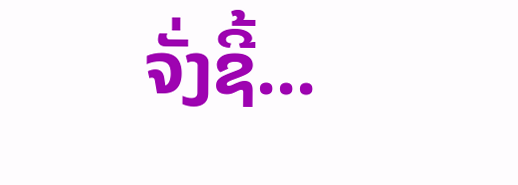ຈັ່ງຊີ້...